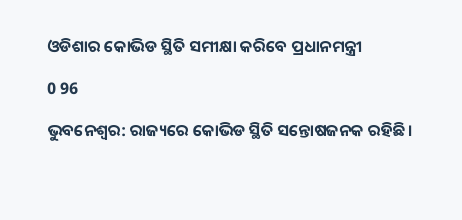ଓଡିଶାର କୋଭିଡ ସ୍ଥିତି ସମୀକ୍ଷା କରିବେ ପ୍ରଧାନମନ୍ତ୍ରୀ

0 96

ଭୁବନେଶ୍ୱର: ରାଜ୍ୟରେ କୋଭିଡ ସ୍ଥିତି ସନ୍ତୋଷଜନକ ରହିଛି ।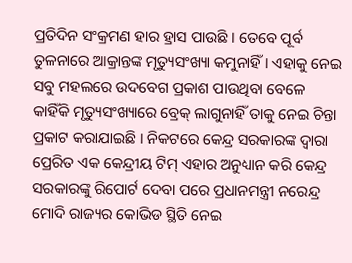ପ୍ରତିଦିନ ସଂକ୍ରମଣ ହାର ହ୍ରାସ ପାଉଛି । ତେବେ ପୂର୍ବ ତୁଳନାରେ ଆକ୍ରାନ୍ତଙ୍କ ମୃତ୍ୟୁସଂଖ୍ୟା କମୁନାହିଁ । ଏହାକୁ ନେଇ ସବୁ ମହଲରେ ଉଦବେଗ ପ୍ରକାଶ ପାଉଥିବା ବେଳେ କାହିଁକି ମୃତ୍ୟୁସଂଖ୍ୟାରେ ବ୍ରେକ୍‌ ଲାଗୁନାହିଁ ତାକୁ ନେଇ ଚିନ୍ତା ପ୍ରକାଟ କରାଯାଇଛି । ନିକଟରେ କେନ୍ଦ୍ର ସରକାରଙ୍କ ଦ୍ୱାରା ପ୍ରେରିତ ଏକ କେନ୍ଦ୍ରୀୟ ଟିମ୍‌ ଏହାର ଅନୁଧ୍ୟାନ କରି କେନ୍ଦ୍ର ସରକାରଙ୍କୁ ରିପୋର୍ଟ ଦେବା ପରେ ପ୍ରଧାନମନ୍ତ୍ରୀ ନରେନ୍ଦ୍ର ମୋଦି ରାଜ୍ୟର କୋଭିଡ ସ୍ଥିତି ନେଇ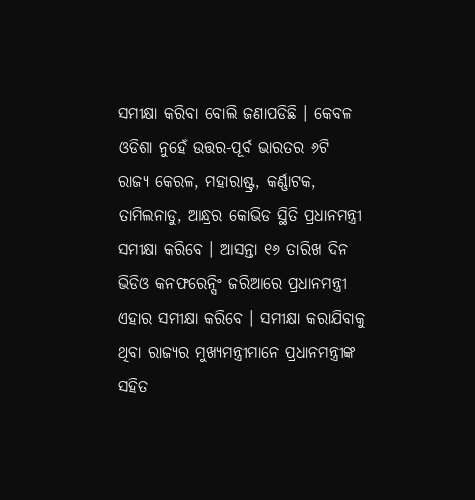ସମୀକ୍ଷା କରିବା ବୋଲି ଜଣାପଡିଛି । କେବଳ ଓଡିଶା ନୁହେଁ ଉତ୍ତର-ପୂର୍ବ ଭାରତର ୬ଟି ରାଜ୍ୟ କେରଳ, ମହାରାଷ୍ଟ୍ର, କର୍ଣ୍ଣାଟକ, ତାମିଲନାଡୁ, ଆନ୍ଧ୍ରର କୋଭିଡ ସ୍ଥିତି ପ୍ରଧାନମନ୍ତ୍ରୀ ସମୀକ୍ଷା କରିବେ । ଆସନ୍ତା ୧୬ ତାରିଖ ଦିନ ଭିଡିଓ କନଫରେନ୍ସିଂ ଜରିଆରେ ପ୍ରଧାନମନ୍ତ୍ରୀ ଏହାର ସମୀକ୍ଷା କରିବେ । ସମୀକ୍ଷା କରାଯିବାକୁ ଥିବା ରାଜ୍ୟର ମୁଖ୍ୟମନ୍ତ୍ରୀମାନେ ପ୍ରଧାନମନ୍ତ୍ରୀଙ୍କ ସହିତ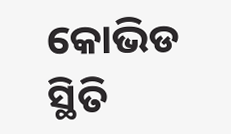କୋଭିଡ ସ୍ଥିତି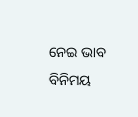ନେଇ ଭାବ ବିନିମୟ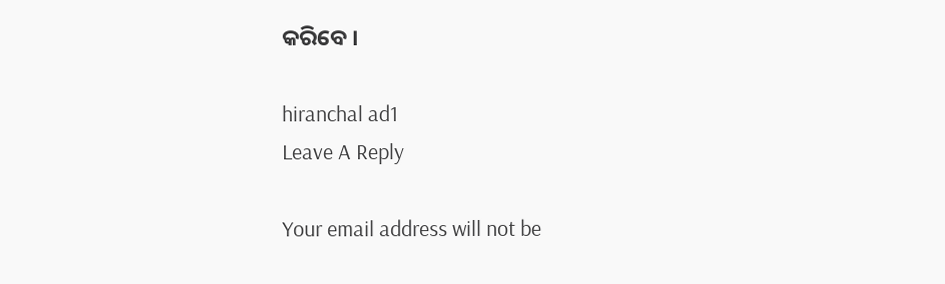କରିବେ ।

hiranchal ad1
Leave A Reply

Your email address will not be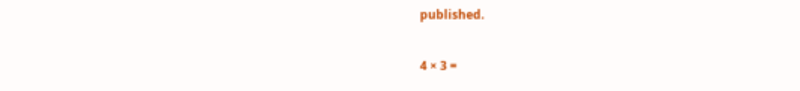published.

4 × 3 =